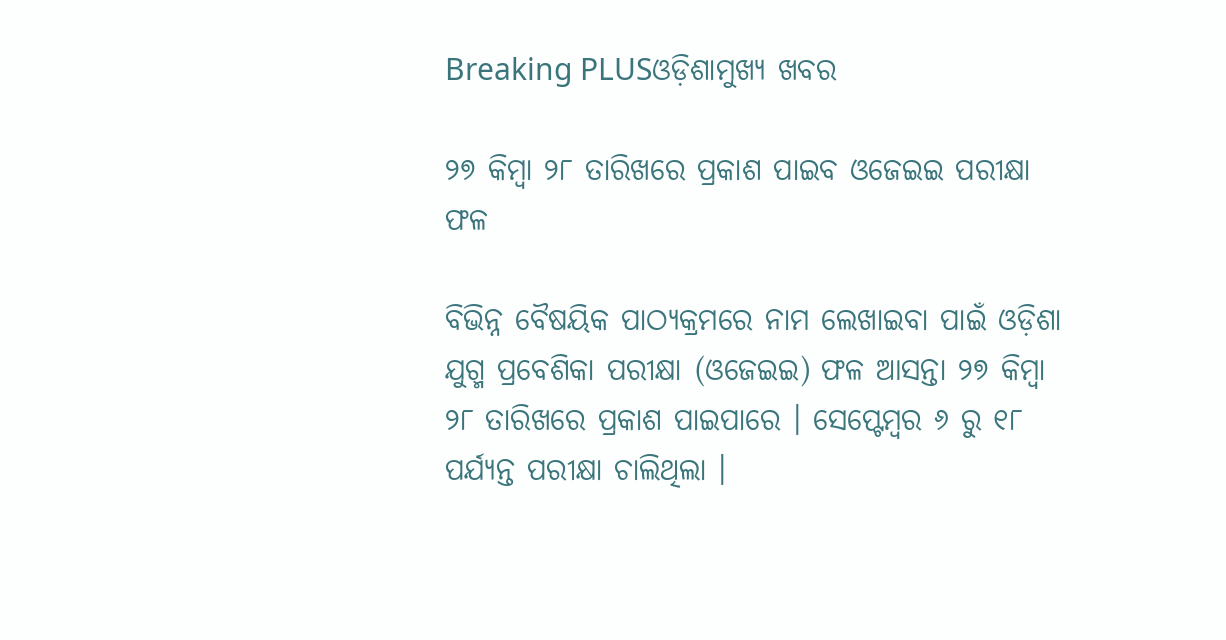Breaking PLUSଓଡ଼ିଶାମୁଖ୍ୟ ଖବର

୨୭ କିମ୍ବା ୨୮ ତାରିଖରେ ପ୍ରକାଶ ପାଇବ ଓଜେଇଇ ପରୀକ୍ଷା ଫଳ

ବିଭିନ୍ନ ବୈଷୟିକ ପାଠ୍ୟକ୍ରମରେ ନାମ ଲେଖାଇବା ପାଇଁ ଓଡ଼ିଶା ଯୁଗ୍ମ ପ୍ରବେଶିକା ପରୀକ୍ଷା (ଓଜେଇଇ) ଫଳ ଆସନ୍ତା ୨୭ କିମ୍ବା ୨୮ ତାରିଖରେ ପ୍ରକାଶ ପାଇପାରେ । ସେପ୍ଟେମ୍ବର ୬ ରୁ ୧୮ ପର୍ଯ୍ୟନ୍ତ ପରୀକ୍ଷା ଚାଲିଥିଲା ।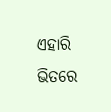ଏହାରି ଭିତରେ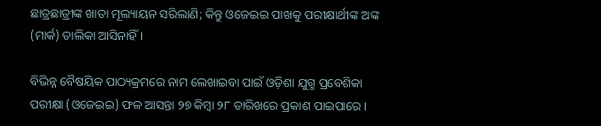ଛାତ୍ରଛାତ୍ରୀଙ୍କ ଖାତା ମୂଲ୍ୟାୟନ ସରିଲାଣି; କିନ୍ତୁ ଓଜେଇଇ ପାଖକୁ ପରୀକ୍ଷାର୍ଥୀଙ୍କ ଅଙ୍କ (ମାର୍କ) ତାଲିକା ଆସିନାହିଁ ।

ବିଭିନ୍ନ ବୈଷୟିକ ପାଠ୍ୟକ୍ରମରେ ନାମ ଲେଖାଇବା ପାଇଁ ଓଡ଼ିଶା ଯୁଗ୍ମ ପ୍ରବେଶିକା ପରୀକ୍ଷା (ଓଜେଇଇ) ଫଳ ଆସନ୍ତା ୨୭ କିମ୍ବା ୨୮ ତାରିଖରେ ପ୍ରକାଶ ପାଇପାରେ ।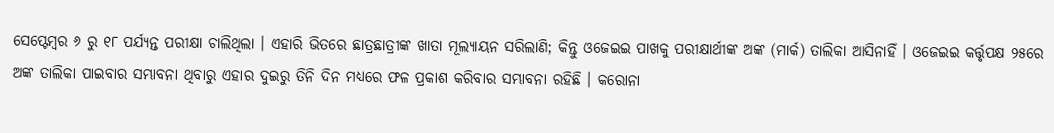ସେପ୍ଟେମ୍ବର ୬ ରୁ ୧୮ ପର୍ଯ୍ୟନ୍ତ ପରୀକ୍ଷା ଚାଲିଥିଲା । ଏହାରି ଭିତରେ ଛାତ୍ରଛାତ୍ରୀଙ୍କ ଖାତା ମୂଲ୍ୟାୟନ ସରିଲାଣି; କିନ୍ତୁ ଓଜେଇଇ ପାଖକୁ ପରୀକ୍ଷାର୍ଥୀଙ୍କ ଅଙ୍କ (ମାର୍କ) ତାଲିକା ଆସିନାହିଁ । ଓଜେଇଇ କର୍ତ୍ତୃପକ୍ଷ ୨୫ରେ ଅଙ୍କ ତାଲିକା ପାଇବାର ସମ୍ଭାବନା ଥିବାରୁ ଏହାର ଦୁଇରୁ ତିନି ଦିନ ମଧ୍ୟରେ ଫଳ ପ୍ରକାଶ କରିବାର ସମ୍ଭାବନା ରହିଛି । କରୋନା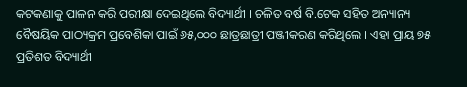କଟକଣାକୁ ପାଳନ କରି ପରୀକ୍ଷା ଦେଇଥିଲେ ବିଦ୍ୟାର୍ଥୀ । ଚଳିତ ବର୍ଷ ବି.ଟେକ ସହିତ ଅନ୍ୟାନ୍ୟ ବୈଷୟିକ ପାଠ୍ୟକ୍ରମ ପ୍ରବେଶିକା ପାଇଁ ୬୫,୦୦୦ ଛାତ୍ରଛାତ୍ରୀ ପଞ୍ଜୀକରଣ କରିଥିଲେ । ଏହା ପ୍ରାୟ ୭୫ ପ୍ରତିଶତ ବିଦ୍ୟାର୍ଥୀ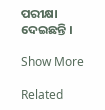ପରୀକ୍ଷା ଦେଇଛନ୍ତି ।

Show More

Related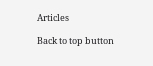Articles

Back to top button